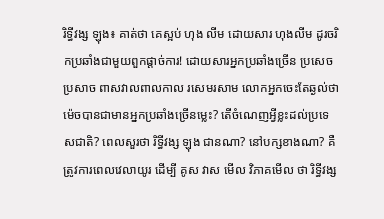រិទ្ធីវង្ស ឡុង៖ គាត់ថា គេស្អប់ ហុង លីម ដោយសារ ហុងលីម ដូរចរិកប្រឆាំងជាមួយពួកផ្តាច់ការ! ដោយសារអ្នកប្រឆាំងច្រើន ប្រសេចប្រសាច ពាសវាលពាលកាល រសេមរសាម លោកអ្នកចេះតែឆ្ងល់ថា ម៉េចបានជាមានអ្នកប្រឆាំងច្រើនម្លេះ? តើចំណេញអ្វីខ្លះដល់ប្រទេសជាតិ? ពេលសួរថា រិទ្ធីវង្ស ឡុង ជានណា? នៅបក្សខាងណា? គឺត្រូវការពេលវេលាយូរ ដើម្បី គូស វាស មើល វិភាគមើល ថា រិទ្ធីវង្ស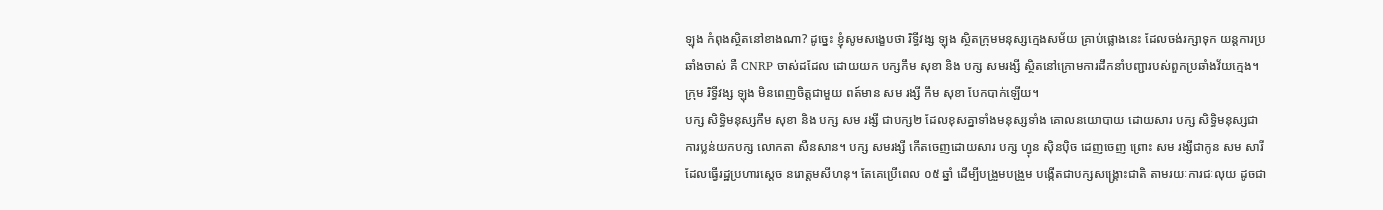ឡុង កំពុងស្ថិតនៅខាងណា? ដូច្នេះ ខ្ញុំសូមសង្ខេបថា រិទ្ធីវង្ស ឡុង ស្ថិតក្រុមមនុស្សក្មេងសម័យ គ្រាប់ផ្លោងនេះ ដែលចង់រក្សាទុក យន្តការប្រឆាំងចាស់ គឺ CNRP ចាស់ដដែល ដោយយក បក្សកឹម សុខា និង បក្ស សមរង្សី ស្ថិតនៅក្រោមការដឹកនាំបញ្ជារបស់ពួកប្រឆាំងវ័យក្មេង។ ក្រុម រិទ្ធីវង្ស ឡុង មិនពេញចិត្តជាមួយ ពត៍មាន សម រង្សី កឹម សុខា បែកបាក់ឡើយ។
បក្ស សិទ្ធិមនុស្សកឹម សុខា និង បក្ស សម រង្សី ជាបក្ស២ ដែលខុសគ្នាទាំងមនុស្សទាំង គោលនយោបាយ ដោយសារ បក្ស សិទ្ធិមនុស្សជាការប្លន់យកបក្ស លោកតា សឺនសាន។ បក្ស សមរង្សី កើតចេញដោយសារ បក្ស ហ្វុន ស៊ិនប៉ិច ដេញចេញ ព្រោះ សម រង្សីជាកូន សម សារី ដែលធ្វើរដ្ឋប្រហារស្តេច នរោត្តមសីហនុ។ តែគេប្រើពេល ០៥ ឆ្នាំ ដើម្បីបង្រួមបង្រួម បង្កើតជាបក្សសង្រ្គោះជាតិ តាមរយៈការជៈលុយ ដូចជា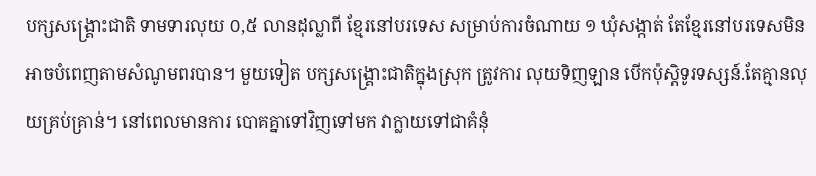បក្សសង្រ្គោះជាតិ ទាមទារលុយ ០,៥ លានដុល្លាពី ខ្មែរនៅបរទេស សម្រាប់ការចំណាយ ១ ឃុំសង្កាត់ តែខ្មែរនៅបរទេសមិនអាចបំពេញតាមសំណូមពរបាន។ មួយទៀត បក្សសង្រ្គោះជាតិក្នុងស្រុក ត្រូវការ លុយទិញឡាន បើកប៉ុស្តិទូរទស្សន៍.តែគ្មានលុយគ្រប់គ្រាន់។ នៅពេលមានការ បោគគ្នាទៅវិញទៅមក វាក្លាយទៅជាគំនុំ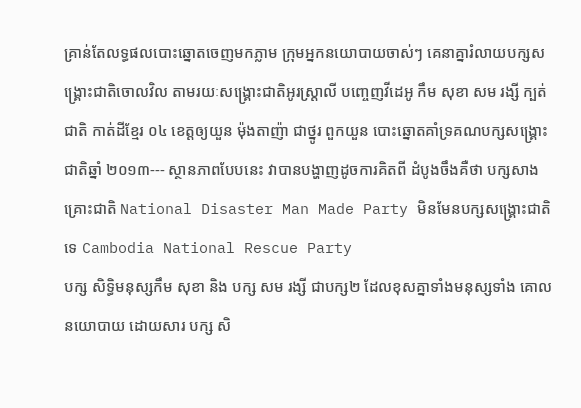គ្រាន់តែលទ្ធផលបោះឆ្នោតចេញមកភ្លាម ក្រុមអ្នកនយោបាយចាស់ៗ គេនាគ្នារំលាយបក្សសង្រ្គោះជាតិចោលវិល តាមរយៈសង្រ្គោះជាតិអូរស្រ្តាលី បញ្ចេញវីដេអូ កឹម សុខា សម រង្សី ក្បត់ជាតិ កាត់ដីខ្មែរ ០៤ ខេត្តឲ្យយួន ម៉ុងតាញ៉ា ជាថ្នូរ ពួកយួន បោះឆ្នោតគាំទ្រគណបក្សសង្រ្គោះជាតិឆ្នាំ ២០១៣--- ស្ថានភាពបែបនេះ វាបានបង្ហាញដូចការគិតពី ដំបូងចឹងគឺថា បក្សសាងគ្រោះជាតិ National Disaster Man Made Party មិនមែនបក្សសង្រ្គោះជាតិទេ Cambodia National Rescue Party
បក្ស សិទ្ធិមនុស្សកឹម សុខា និង បក្ស សម រង្សី ជាបក្ស២ ដែលខុសគ្នាទាំងមនុស្សទាំង គោលនយោបាយ ដោយសារ បក្ស សិ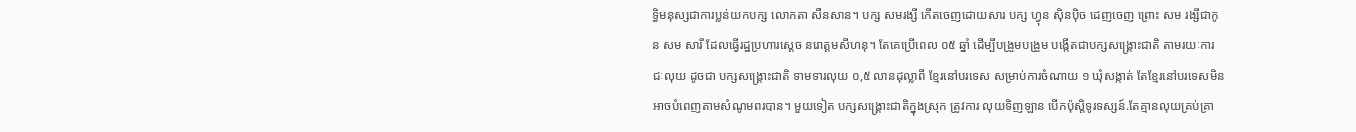ទ្ធិមនុស្សជាការប្លន់យកបក្ស លោកតា សឺនសាន។ បក្ស សមរង្សី កើតចេញដោយសារ បក្ស ហ្វុន ស៊ិនប៉ិច ដេញចេញ ព្រោះ សម រង្សីជាកូន សម សារី ដែលធ្វើរដ្ឋប្រហារស្តេច នរោត្តមសីហនុ។ តែគេប្រើពេល ០៥ ឆ្នាំ ដើម្បីបង្រួមបង្រួម បង្កើតជាបក្សសង្រ្គោះជាតិ តាមរយៈការជៈលុយ ដូចជា បក្សសង្រ្គោះជាតិ ទាមទារលុយ ០,៥ លានដុល្លាពី ខ្មែរនៅបរទេស សម្រាប់ការចំណាយ ១ ឃុំសង្កាត់ តែខ្មែរនៅបរទេសមិនអាចបំពេញតាមសំណូមពរបាន។ មួយទៀត បក្សសង្រ្គោះជាតិក្នុងស្រុក ត្រូវការ លុយទិញឡាន បើកប៉ុស្តិទូរទស្សន៍.តែគ្មានលុយគ្រប់គ្រា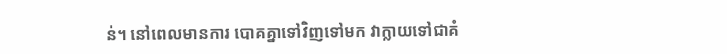ន់។ នៅពេលមានការ បោគគ្នាទៅវិញទៅមក វាក្លាយទៅជាគំ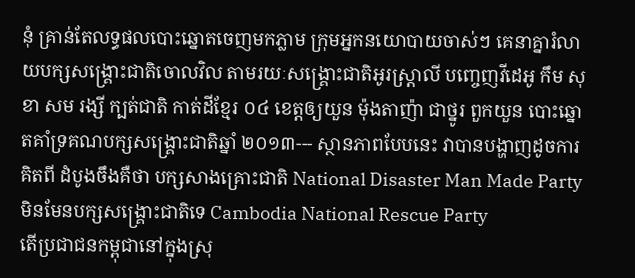នុំ គ្រាន់តែលទ្ធផលបោះឆ្នោតចេញមកភ្លាម ក្រុមអ្នកនយោបាយចាស់ៗ គេនាគ្នារំលាយបក្សសង្រ្គោះជាតិចោលវិល តាមរយៈសង្រ្គោះជាតិអូរស្រ្តាលី បញ្ចេញវីដេអូ កឹម សុខា សម រង្សី ក្បត់ជាតិ កាត់ដីខ្មែរ ០៤ ខេត្តឲ្យយួន ម៉ុងតាញ៉ា ជាថ្នូរ ពួកយួន បោះឆ្នោតគាំទ្រគណបក្សសង្រ្គោះជាតិឆ្នាំ ២០១៣--- ស្ថានភាពបែបនេះ វាបានបង្ហាញដូចការគិតពី ដំបូងចឹងគឺថា បក្សសាងគ្រោះជាតិ National Disaster Man Made Party មិនមែនបក្សសង្រ្គោះជាតិទេ Cambodia National Rescue Party
តើប្រជាជនកម្ពុជានៅក្នុងស្រុ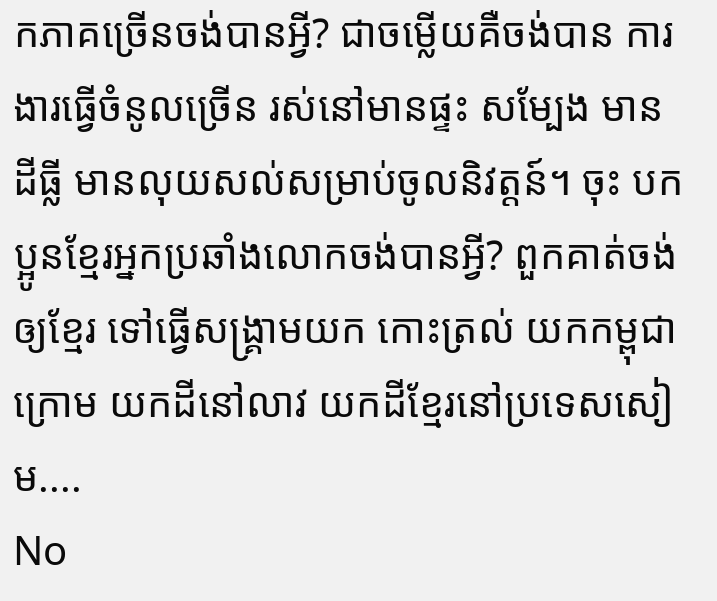កភាគច្រើនចង់បានអ្វី? ជាចម្លើយគឺចង់បាន ការងារធ្វើចំនូលច្រើន រស់នៅមានផ្ទះ សម្បែង មានដីធ្លី មានលុយសល់សម្រាប់ចូលនិវត្តន៍។ ចុះ បកប្អូនខ្មែរអ្នកប្រឆាំងលោកចង់បានអ្វី? ពួកគាត់ចង់ឲ្យខ្មែរ ទៅធ្វើសង្រ្គាមយក កោះត្រល់ យកកម្ពុជាក្រោម យកដីនៅលាវ យកដីខ្មែរនៅប្រទេសសៀម....
No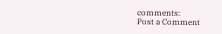comments:
Post a Comment